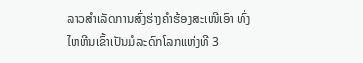ລາວສຳເລັດການສົ່ງຮ່າງຄຳຮ້ອງສະເໜີເອົາ ທົ່ງໄຫຫີນເຂົ້າເປັນມໍລະດົກໂລກແຫ່ງທີ 3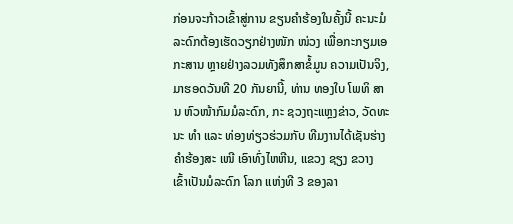ກ່ອນຈະກ້າວເຂົ້າສູ່ການ ຂຽນຄຳຮ້ອງໃນຄັ້ງນີ້ ຄະນະມໍ ລະດົກຕ້ອງເຮັດວຽກຢ່າງໜັກ ໜ່ວງ ເພື່ອກະກຽມເອກະສານ ຫຼາຍຢ່າງລວມທັງສຶກສາຂໍ້ມູນ ຄວາມເປັນຈິງ, ມາຮອດວັນທີ 20 ກັນຍານີ້, ທ່ານ ທອງໃບ ໂພທິ ສານ ຫົວໜ້າກົມມໍລະດົກ, ກະ ຊວງຖະແຫຼງຂ່າວ, ວັດທະນະ ທຳ ແລະ ທ່ອງທ່ຽວຮ່ວມກັບ ທີມງານໄດ້ເຊັນຮ່າງຄໍາຮ້ອງສະ ເໜີ ເອົາທົ່ງໄຫຫີນ, ແຂວງ ຊຽງ ຂວາງ ເຂົ້າເປັນມໍລະດົກ ໂລກ ແຫ່ງທີ 3 ຂອງລາ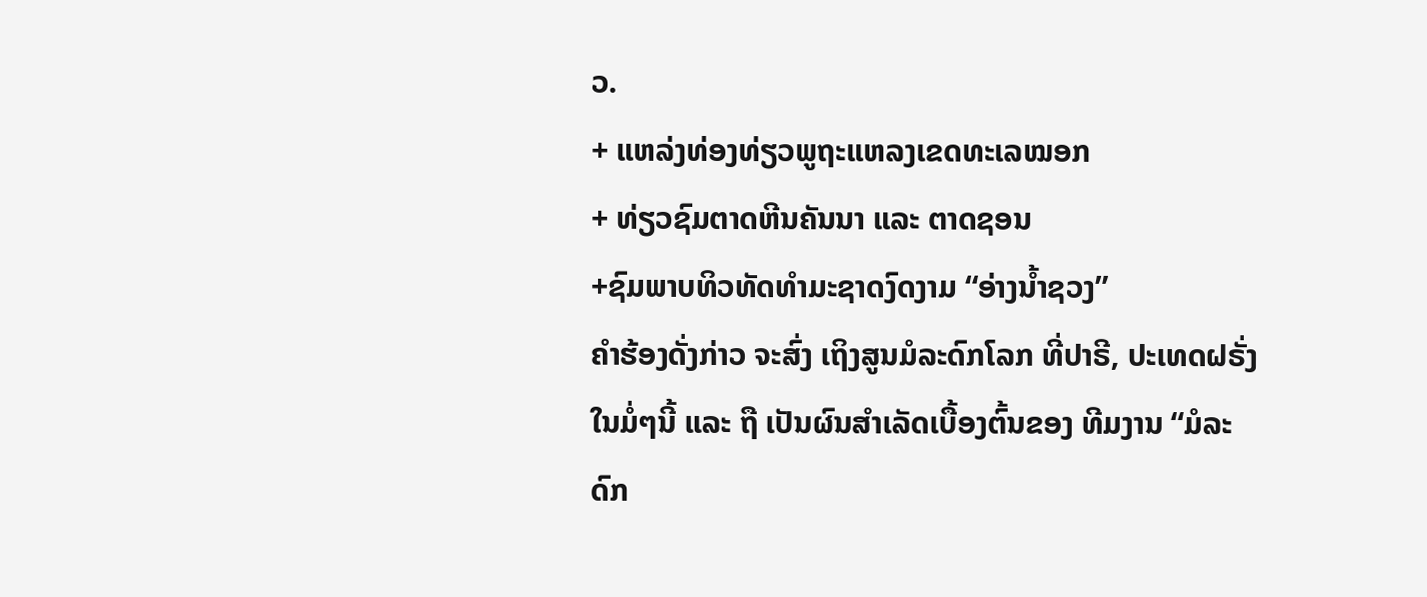ວ.
+ ແຫລ່ງທ່ອງທ່ຽວພູຖະແຫລງເຂດທະເລໝອກ
+ ທ່ຽວຊົມຕາດຫີນຄັນນາ ແລະ ຕາດຊອນ
+ຊົມພາບທິວທັດທຳມະຊາດງົດງາມ “ອ່າງນ້ຳຊວງ”
ຄຳຮ້ອງດັ່ງກ່າວ ຈະສົ່ງ ເຖິງສູນມໍລະດົກໂລກ ທີ່ປາຣີ, ປະເທດຝຣັ່ງ ໃນມໍ່ໆນີ້ ແລະ ຖື ເປັນຜົນສຳເລັດເບື້ອງຕົ້ນຂອງ ທີມງານ “ມໍລະດົກ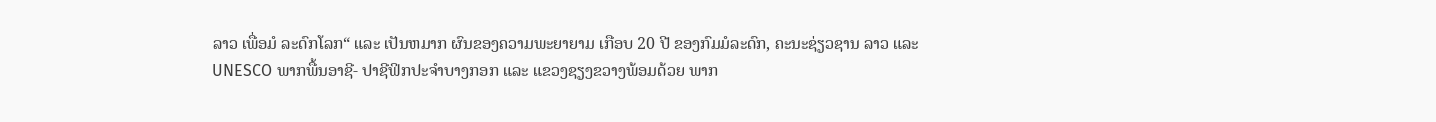ລາວ ເພື່ອມໍ ລະດົກໂລກ“ ແລະ ເປັນຫມາກ ຜົນຂອງຄວາມພະຍາຍາມ ເກືອບ 20 ປີ ຂອງກົມມໍລະດົກ, ຄະນະຊ່ຽວຊານ ລາວ ແລະ UNESCO ພາກພື້ນອາຊີ- ປາຊີຟິກປະຈຳບາງກອກ ແລະ ແຂວງຊຽງຂວາງພ້ອມດ້ວຍ ພາກ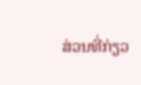ສ່ວນທີ່ກ່ຽວ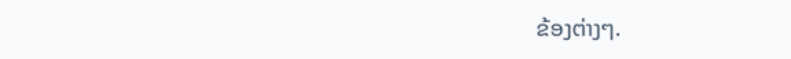ຂ້ອງຕ່າງໆ.